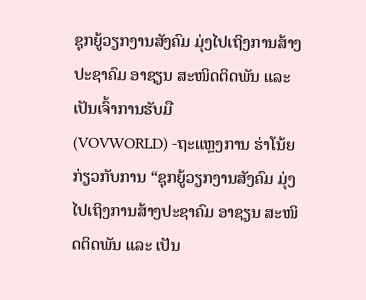ຊຸກຍູ້ວຽກງານສັງຄົມ ມຸ່ງໄປເຖິງການສ້າງປະຊາຄົມ ອາຊຽນ ສະໜິດຕິດພັນ ແລະ ເປັນເຈົ້າການຮັບມື
(VOVWORLD) -ຖະແຫຼງການ ຮ່າໂນ້ຍ ກ່ຽວກັບການ “ຊຸກຍູ້ວຽກງານສັງຄົມ ມຸ່ງໄປເຖິງການສ້າງປະຊາຄົມ ອາຊຽນ ສະໜິດຕິດພັນ ແລະ ເປັນ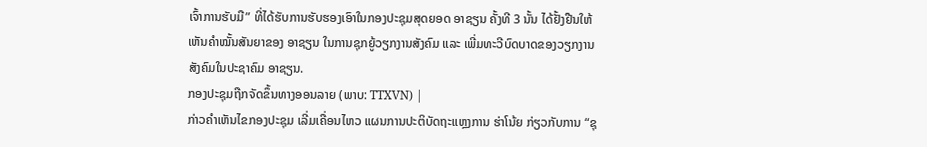ເຈົ້າການຮັບມື” ທີ່ໄດ້ຮັບການຮັບຮອງເອົາໃນກອງປະຊຸມສຸດຍອດ ອາຊຽນ ຄັ້ງທີ 3 ນັ້ນ ໄດ້ຢັ້ງຢືນໃຫ້ເຫັນຄຳໝັ້ນສັນຍາຂອງ ອາຊຽນ ໃນການຊຸກຍູ້ວຽກງານສັງຄົມ ແລະ ເພີ່ມທະວີບົດບາດຂອງວຽກງານສັງຄົມໃນປະຊາຄົມ ອາຊຽນ.
ກອງປະຊຸມຖືກຈັດຂຶ້ນທາງອອນລາຍ (ພາບ: TTXVN) |
ກ່າວຄຳເຫັນໄຂກອງປະຊຸມ ເລີ່ມເຄື່ອນໄຫວ ແຜນການປະຕິບັດຖະແຫຼງການ ຮ່າໂນ້ຍ ກ່ຽວກັບການ “ຊຸ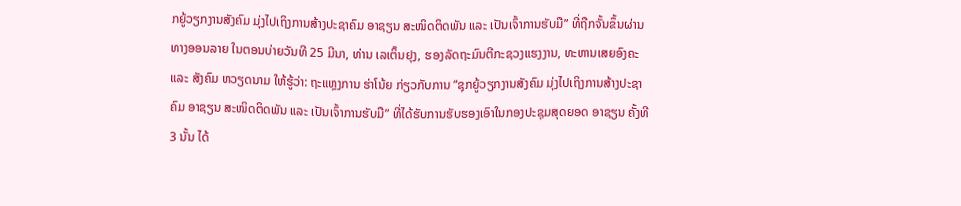ກຍູ້ວຽກງານສັງຄົມ ມຸ່ງໄປເຖິງການສ້າງປະຊາຄົມ ອາຊຽນ ສະໜິດຕິດພັນ ແລະ ເປັນເຈົ້າການຮັບມື” ທີ່ຖືກຈັ້ນຂຶ້ນຜ່ານທາງອອນລາຍ ໃນຕອນບ່າຍວັນທີ 25 ມີນາ, ທ່ານ ເລເຕິ໊ນຢຸງ, ຮອງລັດຖະມົນຕີກະຊວງແຮງງານ, ທະຫານເສຍອົງຄະ ແລະ ສັງຄົມ ຫວຽດນາມ ໃຫ້ຮູ້ວ່າ: ຖະແຫຼງການ ຮ່າໂນ້ຍ ກ່ຽວກັບການ “ຊຸກຍູ້ວຽກງານສັງຄົມ ມຸ່ງໄປເຖິງການສ້າງປະຊາຄົມ ອາຊຽນ ສະໜິດຕິດພັນ ແລະ ເປັນເຈົ້າການຮັບມື” ທີ່ໄດ້ຮັບການຮັບຮອງເອົາໃນກອງປະຊຸມສຸດຍອດ ອາຊຽນ ຄັ້ງທີ 3 ນັ້ນ ໄດ້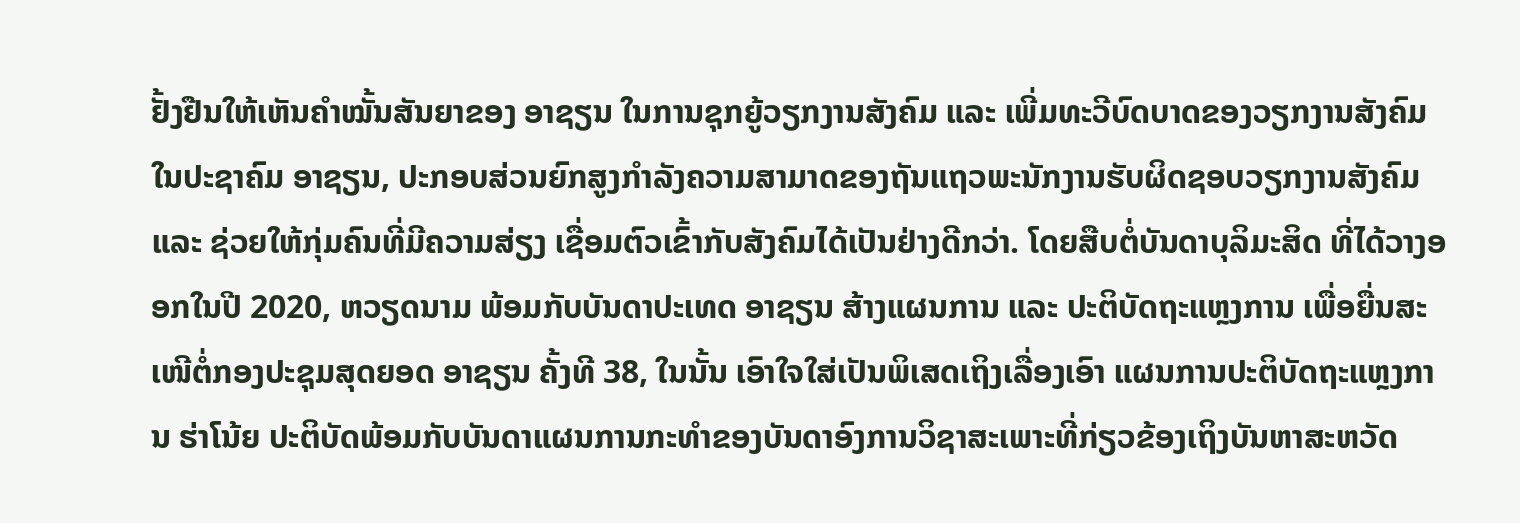ຢັ້ງຢືນໃຫ້ເຫັນຄຳໝັ້ນສັນຍາຂອງ ອາຊຽນ ໃນການຊຸກຍູ້ວຽກງານສັງຄົມ ແລະ ເພີ່ມທະວີບົດບາດຂອງວຽກງານສັງຄົມໃນປະຊາຄົມ ອາຊຽນ, ປະກອບສ່ວນຍົກສູງກຳລັງຄວາມສາມາດຂອງຖັນແຖວພະນັກງານຮັບຜິດຊອບວຽກງານສັງຄົມ ແລະ ຊ່ວຍໃຫ້ກຸ່ມຄົນທີ່ມີຄວາມສ່ຽງ ເຊື່ອມຕົວເຂົ້າກັບສັງຄົມໄດ້ເປັນຢ່າງດີກວ່າ. ໂດຍສືບຕໍ່ບັນດາບຸລິມະສິດ ທີ່ໄດ້ວາງອອກໃນປີ 2020, ຫວຽດນາມ ພ້ອມກັບບັນດາປະເທດ ອາຊຽນ ສ້າງແຜນການ ແລະ ປະຕິບັດຖະແຫຼງການ ເພື່ອຍື່ນສະເໜີຕໍ່ກອງປະຊຸມສຸດຍອດ ອາຊຽນ ຄັ້ງທີ 38, ໃນນັ້ນ ເອົາໃຈໃສ່ເປັນພິເສດເຖິງເລື່ອງເອົາ ແຜນການປະຕິບັດຖະແຫຼງການ ຮ່າໂນ້ຍ ປະຕິບັດພ້ອມກັບບັນດາແຜນການກະທຳຂອງບັນດາອົງການວິຊາສະເພາະທີ່ກ່ຽວຂ້ອງເຖິງບັນຫາສະຫວັດ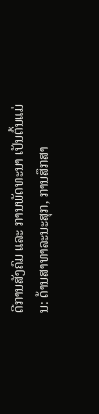ດີການສັງຄົມ ແລະ ການພັດທະນາ ເປັນຕົ້ນແມ່ນ: ດ້ານສາທາລະນະສຸກ, ການສຶກສາ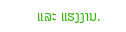ແລະ ແຮງງານ.